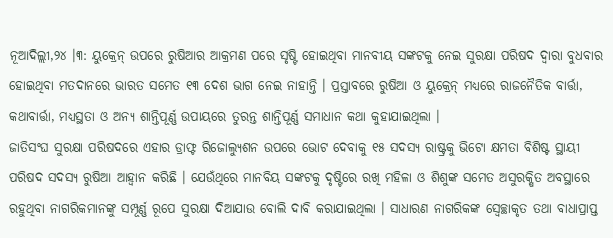ନୂଆଦିଲ୍ଲୀ,୨୪ ।୩: ୟୁକ୍ରେନ୍ ଉପରେ ରୁଷିଆର ଆକ୍ରମଣ ପରେ ସୃଷ୍ଟି ହୋଇଥିବା ମାନବୀୟ ସଙ୍କଟକୁ ନେଇ ସୁରକ୍ଷା ପରିଷଦ ଦ୍ୱାରା ବୁଧବାର ହୋଇଥିବା ମତଦାନରେ ଭାରତ ସମେତ ୧୩ ଦେଶ ଭାଗ ନେଇ ନାହାନ୍ତି । ପ୍ରସ୍ତାବରେ ରୁଷିଆ ଓ ୟୁକ୍ରେନ୍ ମଧ୍ୟରେ ରାଜନୈତିକ ବାର୍ତ୍ତା, କଥାବାର୍ତ୍ତା, ମଧ୍ୟସ୍ଥତା ଓ ଅନ୍ୟ ଶାନ୍ତିପୂର୍ଣ୍ଣ ଉପାୟରେ ତୁରନ୍ତ ଶାନ୍ତିପୂର୍ଣ୍ଣ ସମାଧାନ କଥା କୁହାଯାଇଥିଲା ।
ଜାତିସଂଘ ସୁରକ୍ଷା ପରିଷଦରେ ଏହାର ଡ୍ରାଫ୍ଟ ରିଜୋଲ୍ୟୁଶନ ଉପରେ ଭୋଟ ଦେବାକୁ ୧୫ ସଦସ୍ୟ ରାଷ୍ଟ୍ରକୁ ଭିଟୋ କ୍ଷମତା ବିଶିଷ୍ଟ ସ୍ଥାୟୀ ପରିଷଦ ସଦସ୍ୟ ରୁଷିଆ ଆହ୍ୱାନ କରିଛି । ଯେଉଁଥିରେ ମାନବିୟ ସଙ୍କଟକୁ ଦୃଷ୍ଟିରେ ରଖି ମହିଳା ଓ ଶିଶୁଙ୍କ ସମେତ ଅସୁରକ୍ଷିତ ଅବସ୍ଥାରେ ରହୁଥିବା ନାଗରିକମାନଙ୍କୁ ସମ୍ପୂର୍ଣ୍ଣ ରୂପେ ସୁରକ୍ଷା ଦିଆଯାଉ ବୋଲି ଦାବି କରାଯାଇଥିଲା । ସାଧାରଣ ନାଗରିକଙ୍କ ସ୍ୱେଚ୍ଛାକୃତ ତଥା ବାଧାପ୍ରାପ୍ତ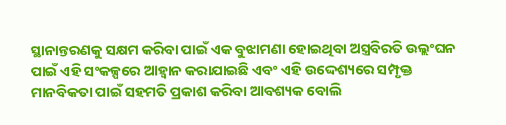ସ୍ଥାନାନ୍ତରଣକୁ ସକ୍ଷମ କରିବା ପାଇଁ ଏକ ବୁଝାମଣା ହୋଇଥିବା ଅସ୍ତ୍ରବିରତି ଉଲ୍ଲଂଘନ ପାଇଁ ଏହି ସଂକଳ୍ପରେ ଆହ୍ୱାନ କରାଯାଇଛି ଏବଂ ଏହି ଉଦ୍ଦେଶ୍ୟରେ ସମ୍ପୃକ୍ତ ମାନବିକତା ପାଇଁ ସହମତି ପ୍ରକାଶ କରିବା ଆବଶ୍ୟକ ବୋଲି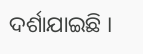ଦର୍ଶାଯାଇଛି ।